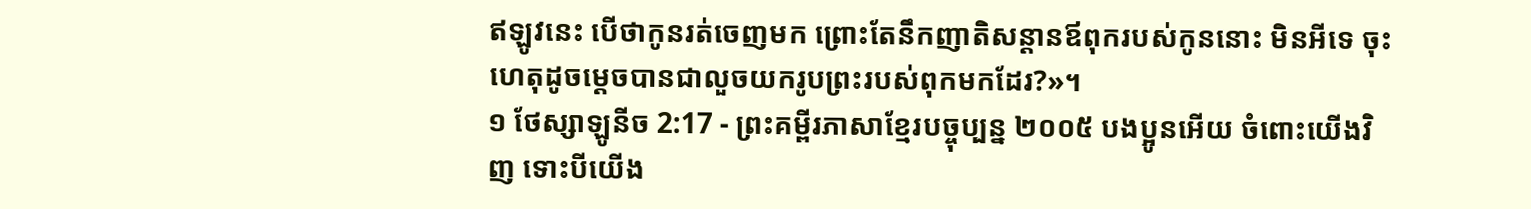ឥឡូវនេះ បើថាកូនរត់ចេញមក ព្រោះតែនឹកញាតិសន្ដានឪពុករបស់កូននោះ មិនអីទេ ចុះហេតុដូចម្ដេចបានជាលួចយករូបព្រះរបស់ពុកមកដែរ?»។
១ ថែស្សាឡូនីច 2:17 - ព្រះគម្ពីរភាសាខ្មែរបច្ចុប្បន្ន ២០០៥ បងប្អូនអើយ ចំពោះយើងវិញ ទោះបីយើង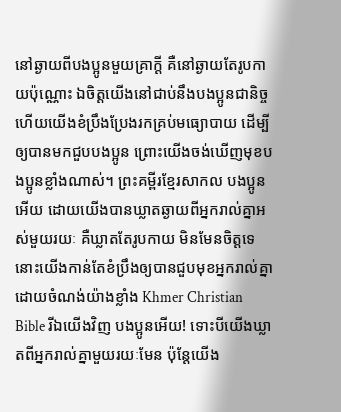នៅឆ្ងាយពីបងប្អូនមួយគ្រាក្ដី គឺនៅឆ្ងាយតែរូបកាយប៉ុណ្ណោះ ឯចិត្តយើងនៅជាប់នឹងបងប្អូនជានិច្ច ហើយយើងខំប្រឹងប្រែងរកគ្រប់មធ្យោបាយ ដើម្បីឲ្យបានមកជួបបងប្អូន ព្រោះយើងចង់ឃើញមុខបងប្អូនខ្លាំងណាស់។ ព្រះគម្ពីរខ្មែរសាកល បងប្អូនអើយ ដោយយើងបានឃ្លាតឆ្ងាយពីអ្នករាល់គ្នាអស់មួយរយៈ គឺឃ្លាតតែរូបកាយ មិនមែនចិត្តទេ នោះយើងកាន់តែខំប្រឹងឲ្យបានជួបមុខអ្នករាល់គ្នាដោយចំណង់យ៉ាងខ្លាំង Khmer Christian Bible រីឯយើងវិញ បងប្អូនអើយ! ទោះបីយើងឃ្លាតពីអ្នករាល់គ្នាមួយរយៈមែន ប៉ុន្ដែយើង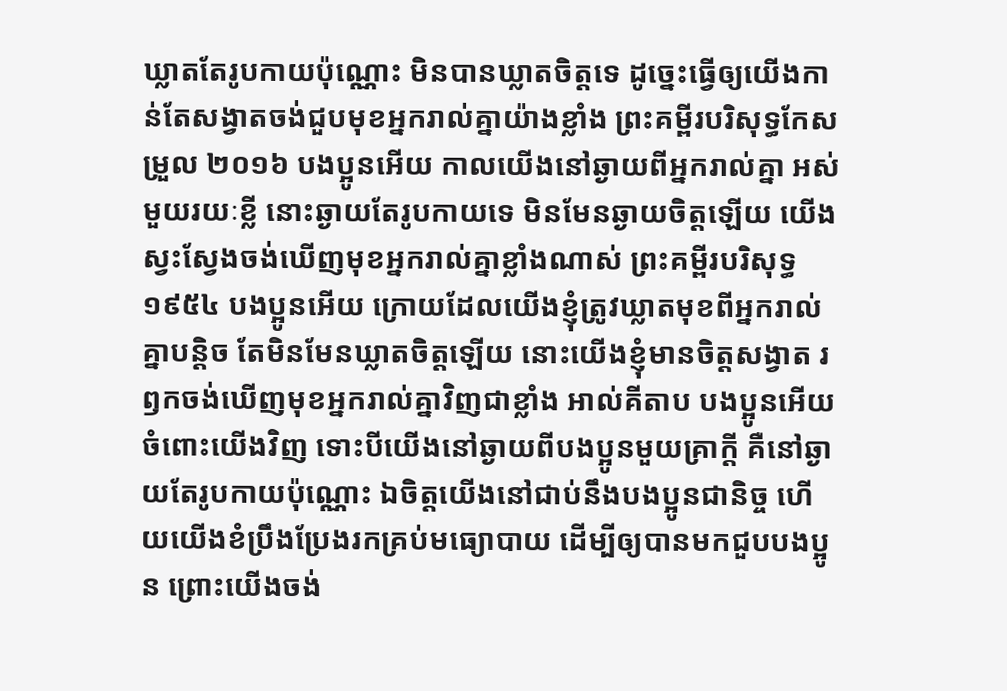ឃ្លាតតែរូបកាយប៉ុណ្ណោះ មិនបានឃ្លាតចិត្តទេ ដូច្នេះធ្វើឲ្យយើងកាន់តែសង្វាតចង់ជួបមុខអ្នករាល់គ្នាយ៉ាងខ្លាំង ព្រះគម្ពីរបរិសុទ្ធកែសម្រួល ២០១៦ បងប្អូនអើយ កាលយើងនៅឆ្ងាយពីអ្នករាល់គ្នា អស់មួយរយៈខ្លី នោះឆ្ងាយតែរូបកាយទេ មិនមែនឆ្ងាយចិត្តឡើយ យើងស្វះស្វែងចង់ឃើញមុខអ្នករាល់គ្នាខ្លាំងណាស់ ព្រះគម្ពីរបរិសុទ្ធ ១៩៥៤ បងប្អូនអើយ ក្រោយដែលយើងខ្ញុំត្រូវឃ្លាតមុខពីអ្នករាល់គ្នាបន្តិច តែមិនមែនឃ្លាតចិត្តឡើយ នោះយើងខ្ញុំមានចិត្តសង្វាត រឭកចង់ឃើញមុខអ្នករាល់គ្នាវិញជាខ្លាំង អាល់គីតាប បងប្អូនអើយ ចំពោះយើងវិញ ទោះបីយើងនៅឆ្ងាយពីបងប្អូនមួយគ្រាក្ដី គឺនៅឆ្ងាយតែរូបកាយប៉ុណ្ណោះ ឯចិត្ដយើងនៅជាប់នឹងបងប្អូនជានិច្ច ហើយយើងខំប្រឹងប្រែងរកគ្រប់មធ្យោបាយ ដើម្បីឲ្យបានមកជួបបងប្អូន ព្រោះយើងចង់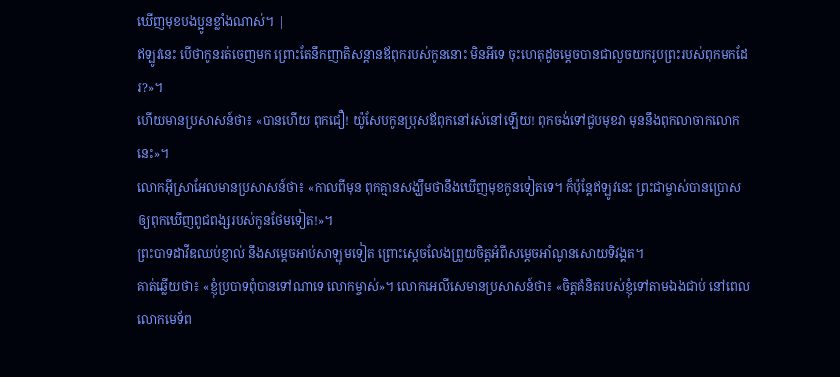ឃើញមុខបងប្អូនខ្លាំងណាស់។ |
ឥឡូវនេះ បើថាកូនរត់ចេញមក ព្រោះតែនឹកញាតិសន្ដានឪពុករបស់កូននោះ មិនអីទេ ចុះហេតុដូចម្ដេចបានជាលួចយករូបព្រះរបស់ពុកមកដែរ?»។
ហើយមានប្រសាសន៍ថា៖ «បានហើយ ពុកជឿ! យ៉ូសែបកូនប្រុសឪពុកនៅរស់នៅឡើយ! ពុកចង់ទៅជួបមុខវា មុននឹងពុកលាចាកលោកនេះ»។
លោកអ៊ីស្រាអែលមានប្រសាសន៍ថា៖ «កាលពីមុន ពុកគ្មានសង្ឃឹមថានឹងឃើញមុខកូនទៀតទេ។ ក៏ប៉ុន្តែឥឡូវនេះ ព្រះជាម្ចាស់បានប្រោសឲ្យពុកឃើញពូជពង្សរបស់កូនថែមទៀត!»។
ព្រះបាទដាវីឌឈប់ខ្ញាល់ នឹងសម្ដេចអាប់សាឡុមទៀត ព្រោះស្ដេចលែងព្រួយចិត្តអំពីសម្ដេចអាំណូនសោយទិវង្គត។
គាត់ឆ្លើយថា៖ «ខ្ញុំប្របាទពុំបានទៅណាទេ លោកម្ចាស់»។ លោកអេលីសេមានប្រសាសន៍ថា៖ «ចិត្តគំនិតរបស់ខ្ញុំទៅតាមឯងជាប់ នៅពេលលោកមេទ័ព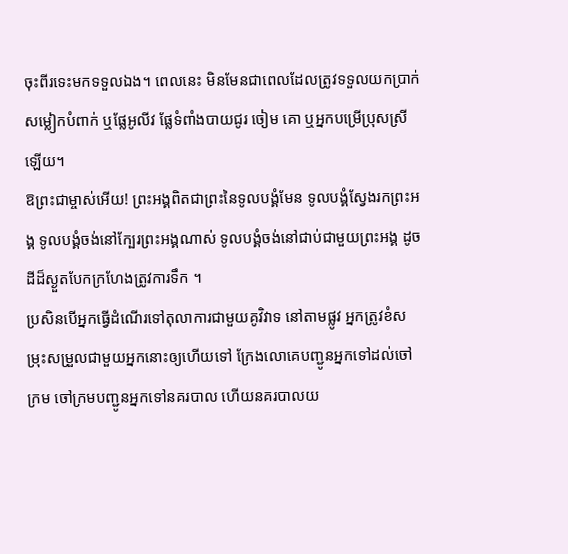ចុះពីរទេះមកទទួលឯង។ ពេលនេះ មិនមែនជាពេលដែលត្រូវទទួលយកប្រាក់ សម្លៀកបំពាក់ ឬផ្លែអូលីវ ផ្លែទំពាំងបាយជូរ ចៀម គោ ឬអ្នកបម្រើប្រុសស្រីឡើយ។
ឱព្រះជាម្ចាស់អើយ! ព្រះអង្គពិតជាព្រះនៃទូលបង្គំមែន ទូលបង្គំស្វែងរកព្រះអង្គ ទូលបង្គំចង់នៅក្បែរព្រះអង្គណាស់ ទូលបង្គំចង់នៅជាប់ជាមួយព្រះអង្គ ដូចដីដ៏ស្ងួតបែកក្រហែងត្រូវការទឹក ។
ប្រសិនបើអ្នកធ្វើដំណើរទៅតុលាការជាមួយគូវិវាទ នៅតាមផ្លូវ អ្នកត្រូវខំសម្រុះសម្រួលជាមួយអ្នកនោះឲ្យហើយទៅ ក្រែងលោគេបញ្ជូនអ្នកទៅដល់ចៅក្រម ចៅក្រមបញ្ជូនអ្នកទៅនគរបាល ហើយនគរបាលយ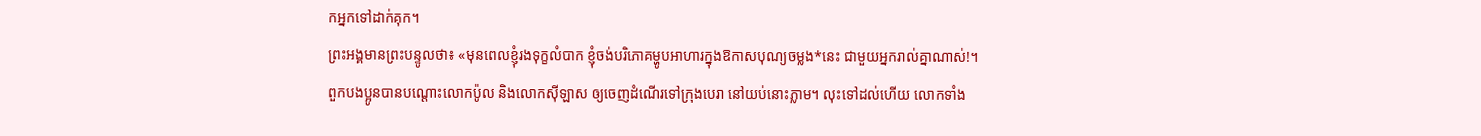កអ្នកទៅដាក់គុក។
ព្រះអង្គមានព្រះបន្ទូលថា៖ «មុនពេលខ្ញុំរងទុក្ខលំបាក ខ្ញុំចង់បរិភោគម្ហូបអាហារក្នុងឱកាសបុណ្យចម្លង*នេះ ជាមួយអ្នករាល់គ្នាណាស់!។
ពួកបងប្អូនបានបណ្ដោះលោកប៉ូល និងលោកស៊ីឡាស ឲ្យចេញដំណើរទៅក្រុងបេរា នៅយប់នោះភ្លាម។ លុះទៅដល់ហើយ លោកទាំង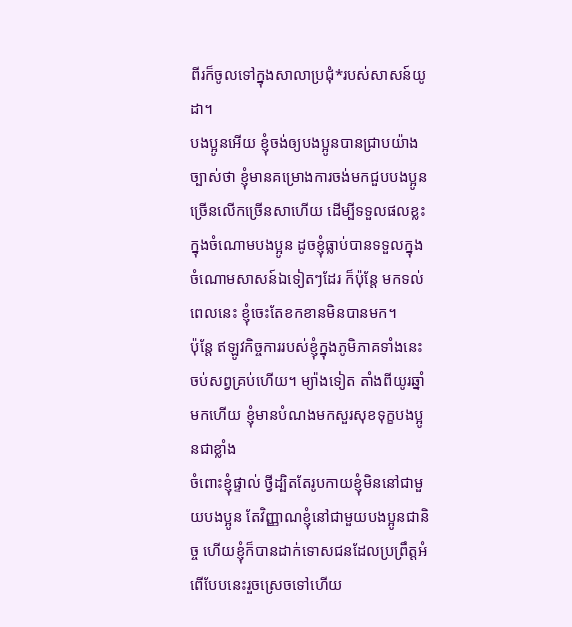ពីរក៏ចូលទៅក្នុងសាលាប្រជុំ*របស់សាសន៍យូដា។
បងប្អូនអើយ ខ្ញុំចង់ឲ្យបងប្អូនបានជ្រាបយ៉ាងច្បាស់ថា ខ្ញុំមានគម្រោងការចង់មកជួបបងប្អូនច្រើនលើកច្រើនសាហើយ ដើម្បីទទួលផលខ្លះក្នុងចំណោមបងប្អូន ដូចខ្ញុំធ្លាប់បានទទួលក្នុងចំណោមសាសន៍ឯទៀតៗដែរ ក៏ប៉ុន្តែ មកទល់ពេលនេះ ខ្ញុំចេះតែខកខានមិនបានមក។
ប៉ុន្តែ ឥឡូវកិច្ចការរបស់ខ្ញុំក្នុងភូមិភាគទាំងនេះចប់សព្វគ្រប់ហើយ។ ម្យ៉ាងទៀត តាំងពីយូរឆ្នាំមកហើយ ខ្ញុំមានបំណងមកសួរសុខទុក្ខបងប្អូនជាខ្លាំង
ចំពោះខ្ញុំផ្ទាល់ ថ្វីដ្បិតតែរូបកាយខ្ញុំមិននៅជាមួយបងប្អូន តែវិញ្ញាណខ្ញុំនៅជាមួយបងប្អូនជានិច្ច ហើយខ្ញុំក៏បានដាក់ទោសជនដែលប្រព្រឹត្តអំពើបែបនេះរួចស្រេចទៅហើយ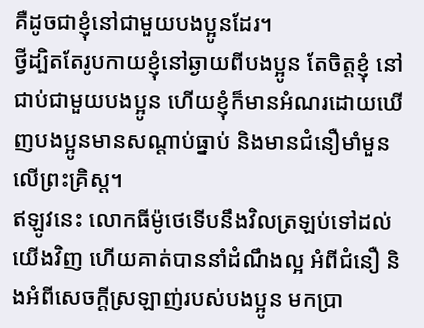គឺដូចជាខ្ញុំនៅជាមួយបងប្អូនដែរ។
ថ្វីដ្បិតតែរូបកាយខ្ញុំនៅឆ្ងាយពីបងប្អូន តែចិត្តខ្ញុំ នៅជាប់ជាមួយបងប្អូន ហើយខ្ញុំក៏មានអំណរដោយឃើញបងប្អូនមានសណ្ដាប់ធ្នាប់ និងមានជំនឿមាំមួនលើព្រះគ្រិស្ត។
ឥឡូវនេះ លោកធីម៉ូថេទើបនឹងវិលត្រឡប់ទៅដល់យើងវិញ ហើយគាត់បាននាំដំណឹងល្អ អំពីជំនឿ និងអំពីសេចក្ដីស្រឡាញ់របស់បងប្អូន មកប្រា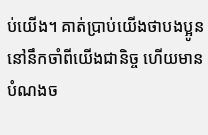ប់យើង។ គាត់ប្រាប់យើងថាបងប្អូននៅនឹកចាំពីយើងជានិច្ច ហើយមានបំណងច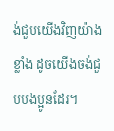ង់ជួបយើងវិញយ៉ាងខ្លាំង ដូចយើងចង់ជួបបងប្អូនដែរ។